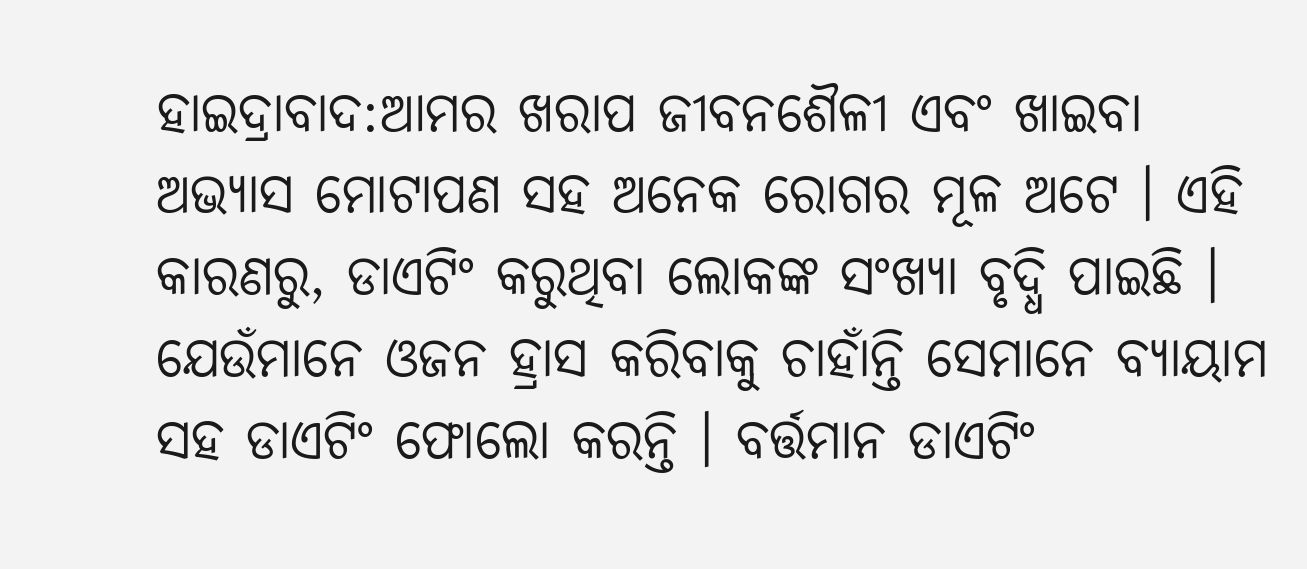ହାଇଦ୍ରାବାଦ:ଆମର ଖରାପ ଜୀବନଶୈଳୀ ଏବଂ ଖାଇବା ଅଭ୍ୟାସ ମୋଟାପଣ ସହ ଅନେକ ରୋଗର ମୂଳ ଅଟେ । ଏହି କାରଣରୁ, ଡାଏଟିଂ କରୁଥିବା ଲୋକଙ୍କ ସଂଖ୍ୟା ବୃଦ୍ଧି ପାଇଛି । ଯେଉଁମାନେ ଓଜନ ହ୍ରାସ କରିବାକୁ ଚାହାଁନ୍ତି ସେମାନେ ବ୍ୟାୟାମ ସହ ଡାଏଟିଂ ଫୋଲୋ କରନ୍ତି । ବର୍ତ୍ତମାନ ଡାଏଟିଂ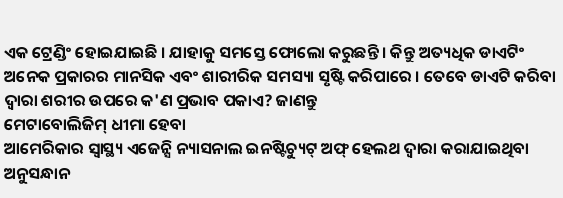ଏକ ଟ୍ରେଣ୍ଡିଂ ହୋଇଯାଇଛି । ଯାହାକୁ ସମସ୍ତେ ଫୋଲୋ କରୁଛନ୍ତି । କିନ୍ତୁ ଅତ୍ୟଧିକ ଡାଏଟିଂ ଅନେକ ପ୍ରକାରର ମାନସିକ ଏବଂ ଶାରୀରିକ ସମସ୍ୟା ସୃଷ୍ଟି କରିପାରେ । ତେବେ ଡାଏଟି କରିବା ଦ୍ବାରା ଶରୀର ଉପରେ କ'ଣ ପ୍ରଭାବ ପକାଏ? ଜାଣନ୍ତୁ
ମେଟାବୋଲିଜିମ୍ ଧୀମା ହେବା
ଆମେରିକାର ସ୍ୱାସ୍ଥ୍ୟ ଏଜେନ୍ସି ନ୍ୟାସନାଲ ଇନଷ୍ଟିଚ୍ୟୁଟ୍ ଅଫ୍ ହେଲଥ ଦ୍ୱାରା କରାଯାଇଥିବା ଅନୁସନ୍ଧାନ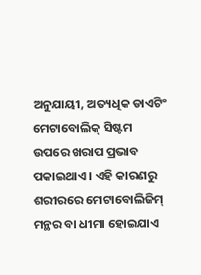ଅନୁଯାୟୀ, ଅତ୍ୟଧିକ ଡାଏଟିଂ ମେଟାବୋଲିକ୍ ସିଷ୍ଟମ ଉପରେ ଖରାପ ପ୍ରଭାବ ପକାଇଥାଏ । ଏହି କାରଣରୁ ଶରୀରରେ ମେଟାବୋଲିଜିମ୍ ମନ୍ଥର ବା ଧୀମା ହୋଇଯାଏ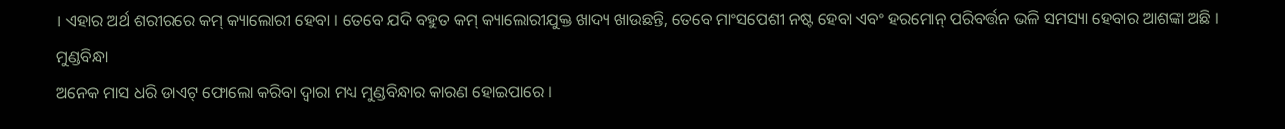। ଏହାର ଅର୍ଥ ଶରୀରରେ କମ୍ କ୍ୟାଲୋରୀ ହେବା । ତେବେ ଯଦି ବହୁତ କମ୍ କ୍ୟାଲୋରୀଯୁକ୍ତ ଖାଦ୍ୟ ଖାଉଛନ୍ତି, ତେବେ ମାଂସପେଶୀ ନଷ୍ଟ ହେବା ଏବଂ ହରମୋନ୍ ପରିବର୍ତ୍ତନ ଭଳି ସମସ୍ୟା ହେବାର ଆଶଙ୍କା ଅଛି ।
ମୁଣ୍ଡବିନ୍ଧା
ଅନେକ ମାସ ଧରି ଡାଏଟ୍ ଫୋଲୋ କରିବା ଦ୍ୱାରା ମଧ୍ୟ ମୁଣ୍ଡବିନ୍ଧାର କାରଣ ହୋଇପାରେ ।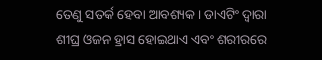ତେଣୁ ସତର୍କ ହେବା ଆବଶ୍ୟକ । ଡାଏଟିଂ ଦ୍ୱାରା ଶୀଘ୍ର ଓଜନ ହ୍ରାସ ହୋଇଥାଏ ଏବଂ ଶରୀରରେ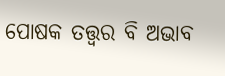ପୋଷକ ତତ୍ତ୍ବର ବି ଅଭାବ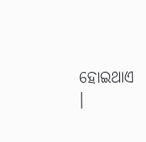ହୋଇଥାଏ ।